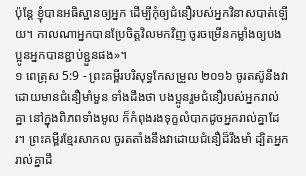ប៉ុន្តែ ខ្ញុំបានអធិស្ឋានឲ្យអ្នក ដើម្បីកុំឲ្យជំនឿរបស់អ្នកវិនាសបាត់ឡើយ។ កាលណាអ្នកបានប្រែចិត្តវិលមកវិញ ចូរចម្រើនកម្លាំងឲ្យបងប្អូនអ្នកបានខ្ជាប់ខ្ជួនផង»។
១ ពេត្រុស 5:9 - ព្រះគម្ពីរបរិសុទ្ធកែសម្រួល ២០១៦ ចូរតស៊ូនឹងវា ដោយមានជំនឿមាំមួន ទាំងដឹងថា បងប្អូនរួមជំនឿរបស់អ្នករាល់គ្នា នៅក្នុងពិភពទាំងមូល ក៏កំពុងរងទុក្ខលំបាកដូចអ្នករាល់គ្នាដែរ។ ព្រះគម្ពីរខ្មែរសាកល ចូរតតាំងនឹងវាដោយជំនឿដ៏រឹងមាំ ដ្បិតអ្នករាល់គ្នាដឹ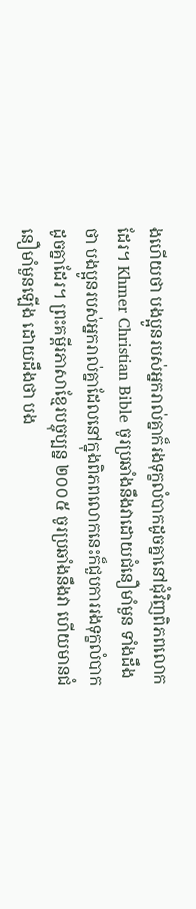ងហើយថា បងប្អូនរបស់អ្នករាល់គ្នាក៏រងទុក្ខលំបាកដូចគ្នានៅជុំវិញពិភពលោកដែរ។ Khmer Christian Bible ចូរប្រឆាំងនឹងវាដោយជំនឿមាំមួន ទាំងដឹងថា បងប្អូនរបស់អ្នករាល់គ្នាដែលនៅក្នុងពិភពលោកនេះក៏ជួបការរងទុក្ខលំបាកដូចគ្នាដែរ។ ព្រះគម្ពីរភាសាខ្មែរបច្ចុប្បន្ន ២០០៥ ចូរប្រឆាំងនឹងវា ហើយមានជំនឿមាំមួនឡើង ដោយដឹងថា បង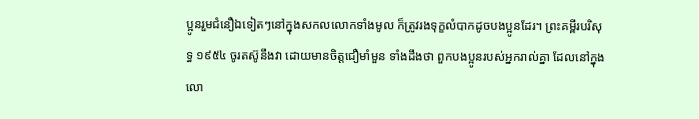ប្អូនរួមជំនឿឯទៀតៗនៅក្នុងសកលលោកទាំងមូល ក៏ត្រូវរងទុក្ខលំបាកដូចបងប្អូនដែរ។ ព្រះគម្ពីរបរិសុទ្ធ ១៩៥៤ ចូរតស៊ូនឹងវា ដោយមានចិត្តជឿមាំមួន ទាំងដឹងថា ពួកបងប្អូនរបស់អ្នករាល់គ្នា ដែលនៅក្នុងលោ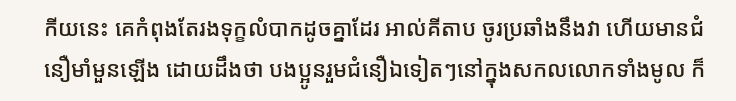កីយនេះ គេកំពុងតែរងទុក្ខលំបាកដូចគ្នាដែរ អាល់គីតាប ចូរប្រឆាំងនឹងវា ហើយមានជំនឿមាំមួនឡើង ដោយដឹងថា បងប្អូនរួមជំនឿឯទៀតៗនៅក្នុងសកលលោកទាំងមូល ក៏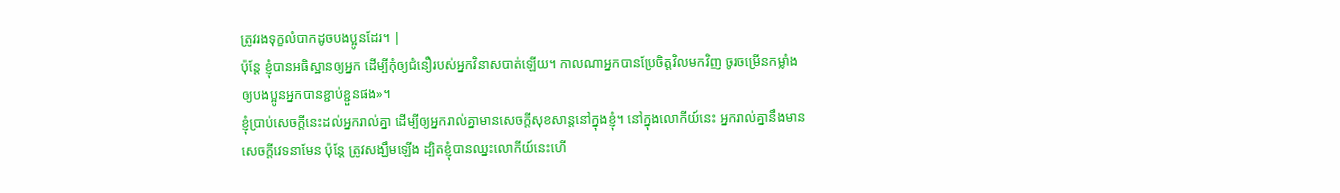ត្រូវរងទុក្ខលំបាកដូចបងប្អូនដែរ។ |
ប៉ុន្តែ ខ្ញុំបានអធិស្ឋានឲ្យអ្នក ដើម្បីកុំឲ្យជំនឿរបស់អ្នកវិនាសបាត់ឡើយ។ កាលណាអ្នកបានប្រែចិត្តវិលមកវិញ ចូរចម្រើនកម្លាំងឲ្យបងប្អូនអ្នកបានខ្ជាប់ខ្ជួនផង»។
ខ្ញុំប្រាប់សេចក្ដីនេះដល់អ្នករាល់គ្នា ដើម្បីឲ្យអ្នករាល់គ្នាមានសេចក្តីសុខសាន្តនៅក្នុងខ្ញុំ។ នៅក្នុងលោកីយ៍នេះ អ្នករាល់គ្នានឹងមានសេចក្តីវេទនាមែន ប៉ុន្តែ ត្រូវសង្ឃឹមឡើង ដ្បិតខ្ញុំបានឈ្នះលោកីយ៍នេះហើ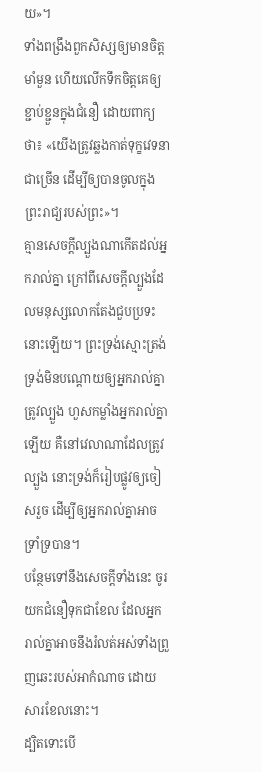យ»។
ទាំងពង្រឹងពួកសិស្សឲ្យមានចិត្តមាំមួន ហើយលើកទឹកចិត្តគេឲ្យខ្ជាប់ខ្ជួនក្នុងជំនឿ ដោយពាក្យថា៖ «យើងត្រូវឆ្លងកាត់ទុក្ខវេទនាជាច្រើន ដើម្បីឲ្យបានចូលក្នុងព្រះរាជ្យរបស់ព្រះ»។
គ្មានសេចក្តីល្បួងណាកើតដល់អ្នករាល់គ្នា ក្រៅពីសេចក្តីល្បួងដែលមនុស្សលោកតែងជួបប្រទះនោះឡើយ។ ព្រះទ្រង់ស្មោះត្រង់ ទ្រង់មិនបណ្ដោយឲ្យអ្នករាល់គ្នាត្រូវល្បួង ហួសកម្លាំងអ្នករាល់គ្នាឡើយ គឺនៅវេលាណាដែលត្រូវល្បួង នោះទ្រង់ក៏រៀបផ្លូវឲ្យចៀសរួច ដើម្បីឲ្យអ្នករាល់គ្នាអាចទ្រាំទ្របាន។
បន្ថែមទៅនឹងសេចក្ដីទាំងនេះ ចូរយកជំនឿទុកជាខែល ដែលអ្នករាល់គ្នាអាចនឹងរំលត់អស់ទាំងព្រួញឆេះរបស់អាកំណាច ដោយសារខែលនោះ។
ដ្បិតទោះបើ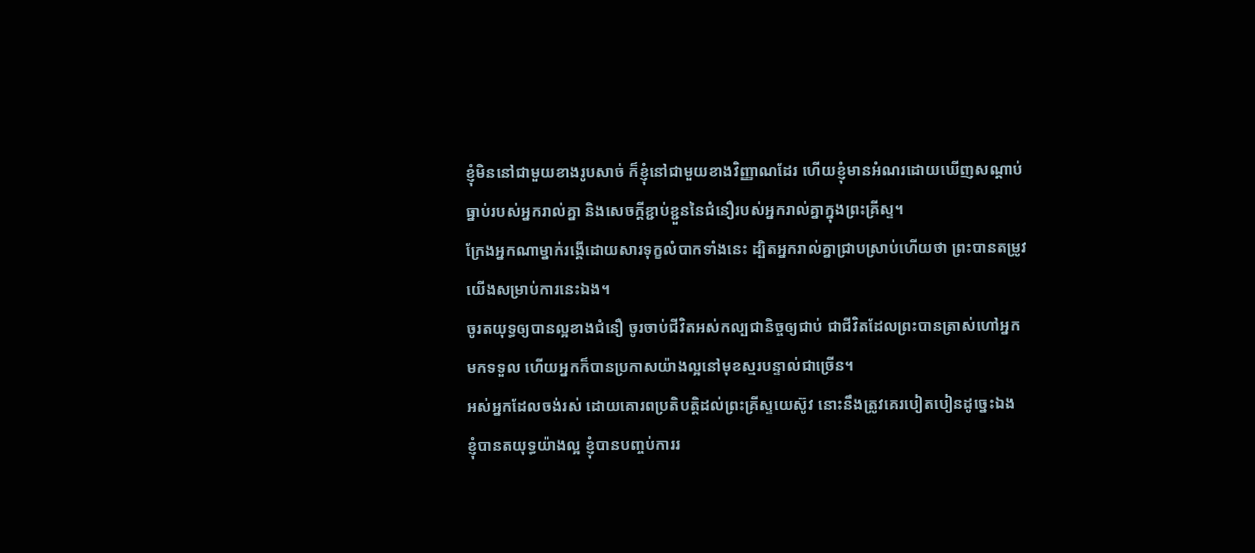ខ្ញុំមិននៅជាមួយខាងរូបសាច់ ក៏ខ្ញុំនៅជាមួយខាងវិញ្ញាណដែរ ហើយខ្ញុំមានអំណរដោយឃើញសណ្តាប់ធ្នាប់របស់អ្នករាល់គ្នា និងសេចក្តីខ្ជាប់ខ្ជួននៃជំនឿរបស់អ្នករាល់គ្នាក្នុងព្រះគ្រីស្ទ។
ក្រែងអ្នកណាម្នាក់រង្គើដោយសារទុក្ខលំបាកទាំងនេះ ដ្បិតអ្នករាល់គ្នាជ្រាបស្រាប់ហើយថា ព្រះបានតម្រូវយើងសម្រាប់ការនេះឯង។
ចូរតយុទ្ធឲ្យបានល្អខាងជំនឿ ចូរចាប់ជីវិតអស់កល្បជានិច្ចឲ្យជាប់ ជាជីវិតដែលព្រះបានត្រាស់ហៅអ្នកមកទទួល ហើយអ្នកក៏បានប្រកាសយ៉ាងល្អនៅមុខស្មរបន្ទាល់ជាច្រើន។
អស់អ្នកដែលចង់រស់ ដោយគោរពប្រតិបត្តិដល់ព្រះគ្រីស្ទយេស៊ូវ នោះនឹងត្រូវគេរបៀតបៀនដូច្នេះឯង
ខ្ញុំបានតយុទ្ធយ៉ាងល្អ ខ្ញុំបានបញ្ចប់ការរ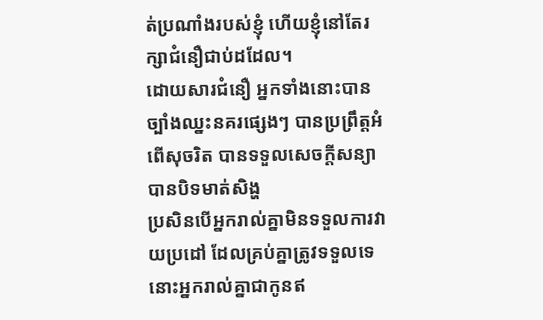ត់ប្រណាំងរបស់ខ្ញុំ ហើយខ្ញុំនៅតែរក្សាជំនឿជាប់ដដែល។
ដោយសារជំនឿ អ្នកទាំងនោះបានច្បាំងឈ្នះនគរផ្សេងៗ បានប្រព្រឹត្តអំពើសុចរិត បានទទួលសេចក្ដីសន្យា បានបិទមាត់សិង្ហ
ប្រសិនបើអ្នករាល់គ្នាមិនទទួលការវាយប្រដៅ ដែលគ្រប់គ្នាត្រូវទទួលទេ នោះអ្នករាល់គ្នាជាកូនឥ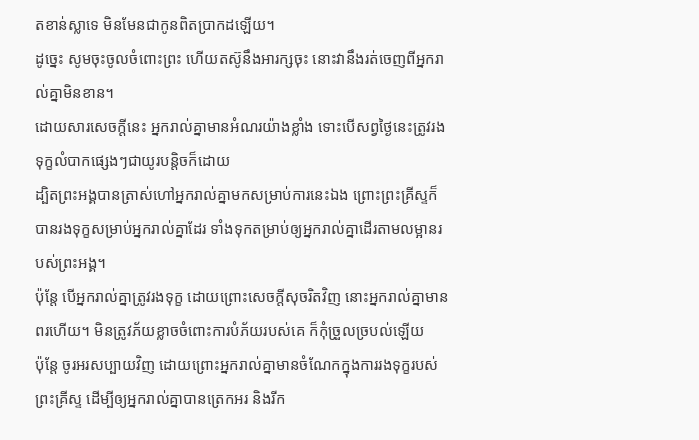តខាន់ស្លាទេ មិនមែនជាកូនពិតប្រាកដឡើយ។
ដូច្នេះ សូមចុះចូលចំពោះព្រះ ហើយតស៊ូនឹងអារក្សចុះ នោះវានឹងរត់ចេញពីអ្នករាល់គ្នាមិនខាន។
ដោយសារសេចក្តីនេះ អ្នករាល់គ្នាមានអំណរយ៉ាងខ្លាំង ទោះបើសព្វថៃ្ងនេះត្រូវរងទុក្ខលំបាកផ្សេងៗជាយូរបន្តិចក៏ដោយ
ដ្បិតព្រះអង្គបានត្រាស់ហៅអ្នករាល់គ្នាមកសម្រាប់ការនេះឯង ព្រោះព្រះគ្រីស្ទក៏បានរងទុក្ខសម្រាប់អ្នករាល់គ្នាដែរ ទាំងទុកតម្រាប់ឲ្យអ្នករាល់គ្នាដើរតាមលម្អានរបស់ព្រះអង្គ។
ប៉ុន្តែ បើអ្នករាល់គ្នាត្រូវរងទុក្ខ ដោយព្រោះសេចក្តីសុចរិតវិញ នោះអ្នករាល់គ្នាមានពរហើយ។ មិនត្រូវភ័យខ្លាចចំពោះការបំភ័យរបស់គេ ក៏កុំច្រួលច្របល់ឡើយ
ប៉ុន្តែ ចូរអរសប្បាយវិញ ដោយព្រោះអ្នករាល់គ្នាមានចំណែកក្នុងការរងទុក្ខរបស់ព្រះគ្រីស្ទ ដើម្បីឲ្យអ្នករាល់គ្នាបានត្រេកអរ និងរីក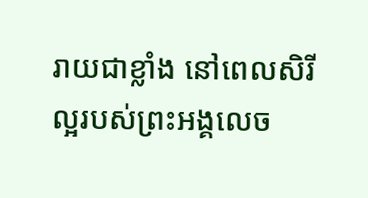រាយជាខ្លាំង នៅពេលសិរីល្អរបស់ព្រះអង្គលេច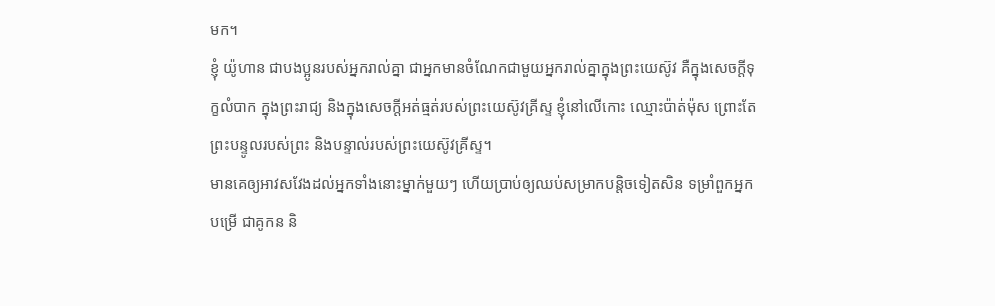មក។
ខ្ញុំ យ៉ូហាន ជាបងប្អូនរបស់អ្នករាល់គ្នា ជាអ្នកមានចំណែកជាមួយអ្នករាល់គ្នាក្នុងព្រះយេស៊ូវ គឺក្នុងសេចក្តីទុក្ខលំបាក ក្នុងព្រះរាជ្យ និងក្នុងសេចក្ដីអត់ធ្មត់របស់ព្រះយេស៊ូវគ្រីស្ទ ខ្ញុំនៅលើកោះ ឈ្មោះប៉ាត់ម៉ុស ព្រោះតែព្រះបន្ទូលរបស់ព្រះ និងបន្ទាល់របស់ព្រះយេស៊ូវគ្រីស្ទ។
មានគេឲ្យអាវសវែងដល់អ្នកទាំងនោះម្នាក់មួយៗ ហើយប្រាប់ឲ្យឈប់សម្រាកបន្តិចទៀតសិន ទម្រាំពួកអ្នកបម្រើ ជាគូកន និ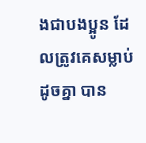ងជាបងប្អូន ដែលត្រូវគេសម្លាប់ដូចគ្នា បាន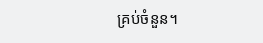គ្រប់ចំនួន។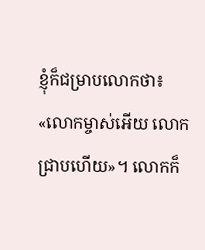ខ្ញុំក៏ជម្រាបលោកថា៖ «លោកម្ចាស់អើយ លោកជ្រាបហើយ»។ លោកក៏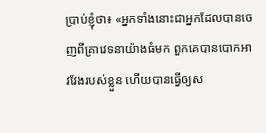ប្រាប់ខ្ញុំថា៖ «អ្នកទាំងនោះជាអ្នកដែលបានចេញពីគ្រាវេទនាយ៉ាងធំមក ពួកគេបានបោកអាវវែងរបស់ខ្លួន ហើយបានធ្វើឲ្យស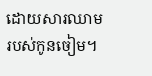ដោយសារឈាមរបស់កូនចៀម។